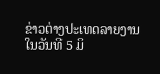ຂ່າວຕ່າງປະເທດລາຍງານ ໃນວັນທີ 5 ມິ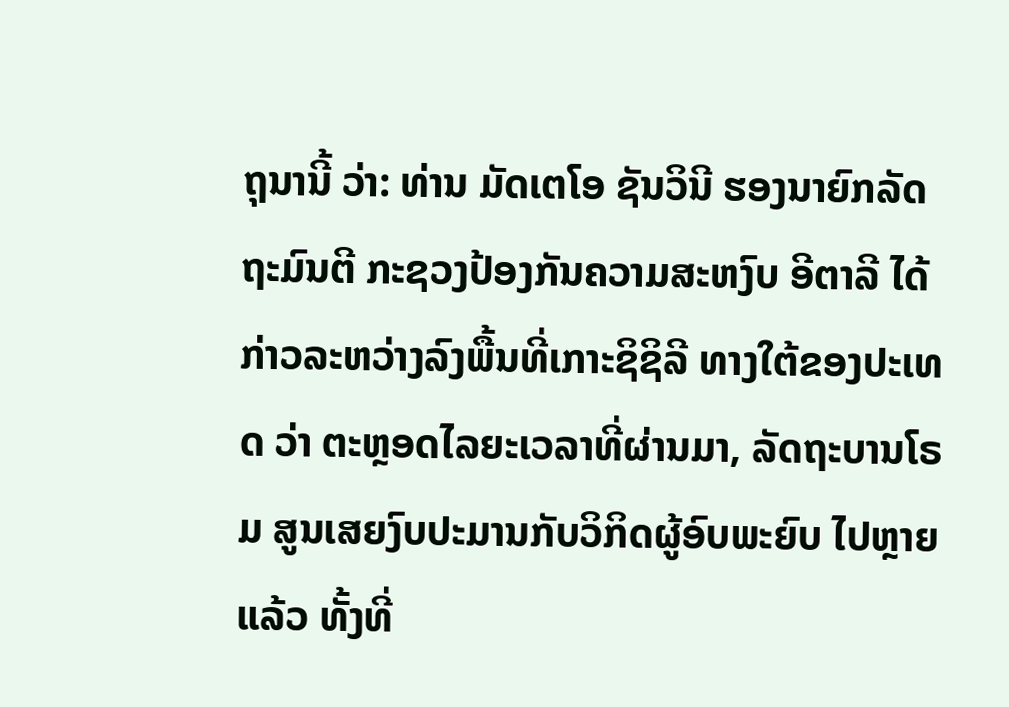ຖຸນານີ້ ວ່າ: ທ່ານ ມັດເຕໂອ ຊັນວິນີ ຮອງນາຍົກລັດຖະມົນຕີ ກະຊວງປ້ອງກັນຄວາມສະຫງົບ ອີຕາລີ ໄດ້ກ່າວລະຫວ່າງລົງພື້ນທີ່ເກາະຊິຊິລີ ທາງໃຕ້ຂອງປະເທດ ວ່າ ຕະຫຼອດໄລຍະເວລາທີ່ຜ່ານມາ, ລັດຖະບານໂຣມ ສູນເສຍງົບປະມານກັບວິກິດຜູ້ອົບພະຍົບ ໄປຫຼາຍແລ້ວ ທັ້ງທີ່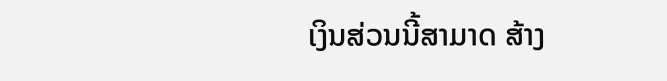ເງິນສ່ວນນີ້ສາມາດ ສ້າງ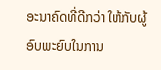ອະນາຄົດທີ່ດີກວ່າ ໃຫ້ກັບຜູ້ອົບພະຍົບໃນການ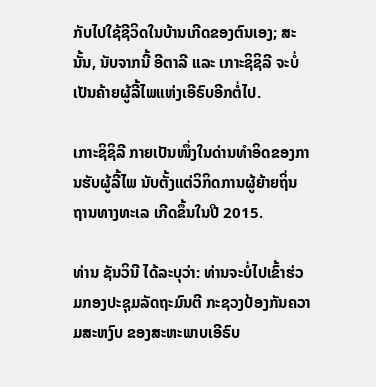ກັບໄປໃຊ້ຊີວິດໃນບ້ານເກີດຂອງຕົນເອງ; ສະນັ້ນ, ນັບຈາກນີ້ ອີຕາລີ ແລະ ເກາະຊິຊິລີ ຈະບໍ່ເປັນຄ້າຍຜູ້ລີ້ໄພແຫ່ງເອີຣົບອີກຕໍ່ໄປ.

ເກາະຊິຊິລີ ກາຍເປັນໜຶ່ງໃນດ່ານທຳອິດຂອງການຮັບຜູ້ລີ້ໄພ ນັບຕັ້ງແຕ່ວິກິດການຜູ້ຍ້າຍຖິ່ນຖານທາງທະເລ ເກີດຂຶ້ນໃນປີ 2015.

ທ່ານ ຊັນວິນີ ໄດ້ລະບຸວ່າ: ທ່ານຈະບໍ່ໄປເຂົ້າຮ່ວມກອງປະຊຸມລັດຖະມົນຕີ ກະຊວງປ້ອງກັນຄວາມສະຫງົບ ຂອງສະຫະພາບເອີຣົບ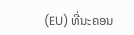(EU) ທີ່ນະຄອນ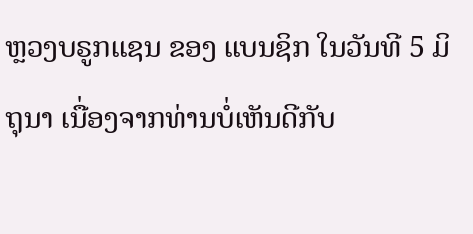ຫຼວງບຣູກແຊນ ຂອງ ແບນຊິກ ໃນວັນທີ 5 ມິຖຸນາ ເນື່ອງຈາກທ່ານບໍ່ເຫັນດີກັບ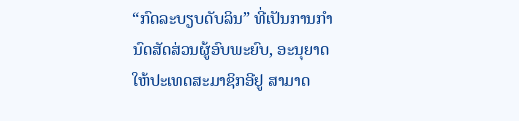“ກົດລະບຽບດັບລິນ” ທີ່ເປັນການກຳນົດສັດສ່ວນຜູ້ອົບພະຍົບ, ອະນຸຍາດໃຫ້ປະເທດສະມາຊິກອີຢູ ສາມາດ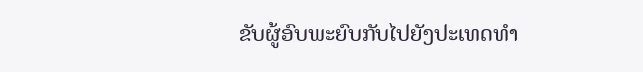ຂັບຜູ້ອົບພະຍົບກັບໄປຍັງປະເທດທຳ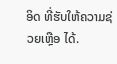ອິດ ທີ່ຮັບໃຫ້ຄວາມຊ່ວຍເຫຼືອ ໄດ້.